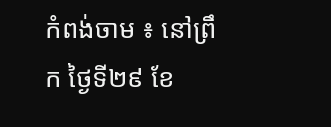កំពង់ចាម ៖ នៅព្រឹក ថ្ងៃទី២៩ ខែ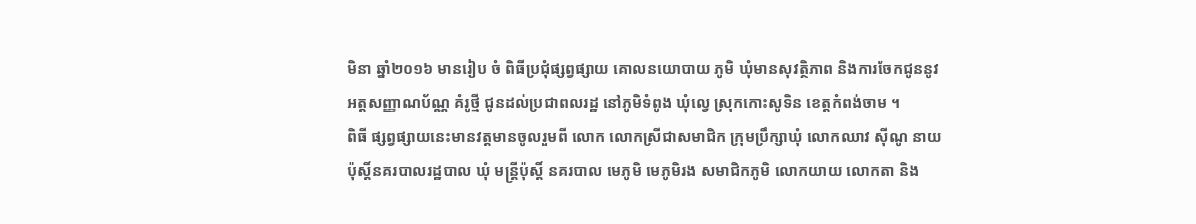មិនា ឆ្នាំ២០១៦ មានរៀប ចំ ពិធីប្រជុំផ្សព្វផ្សាយ គោលនយោបាយ ភូមិ ឃុំមានសុវត្ថិភាព និងការចែកជូននូវអត្តសញ្ញាណប័ណ្ណ គំរូថ្មី ជូនដល់ប្រជាពលរដ្ឋ នៅភូមិទំពូង ឃុំល្វេ ស្រុកកោះសូទិន ខេត្តកំពង់ចាម ។
ពិធី ផ្សព្វផ្សាយនេះមានវត្តមានចូលរួមពី លោក លោកស្រីជាសមាជិក ក្រុមប្រឹក្សាឃុំ លោកឈាវ ស៊ីណូ នាយប៉ុស្តិ៍នគរបាលរដ្ឋបាល ឃុំ មន្ត្រីប៉ុស្តិ៍ នគរបាល មេភូមិ មេភូមិរង សមាជិកភូមិ លោកយាយ លោកតា និង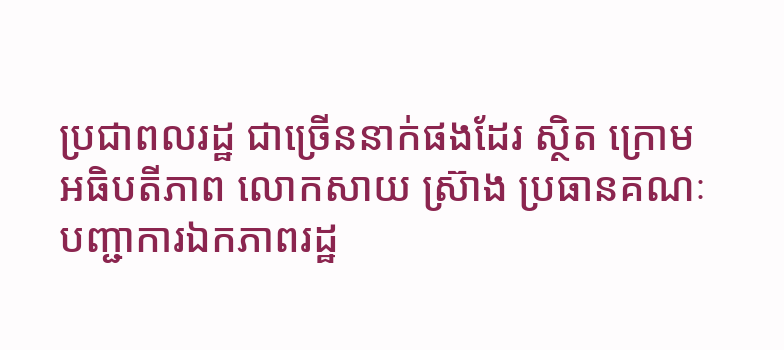ប្រជាពលរដ្ឋ ជាច្រើននាក់ផងដែរ ស្ថិត ក្រោមអធិបតីភាព លោកសាយ ស្រ៊ាង ប្រធានគណៈបញ្ជាការឯកភាពរដ្ឋ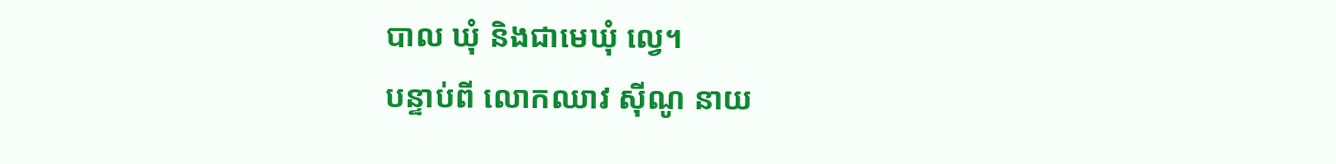បាល ឃុំ និងជាមេឃុំ ល្វេ។
បន្ទាប់ពី លោកឈាវ ស៊ីណូ នាយ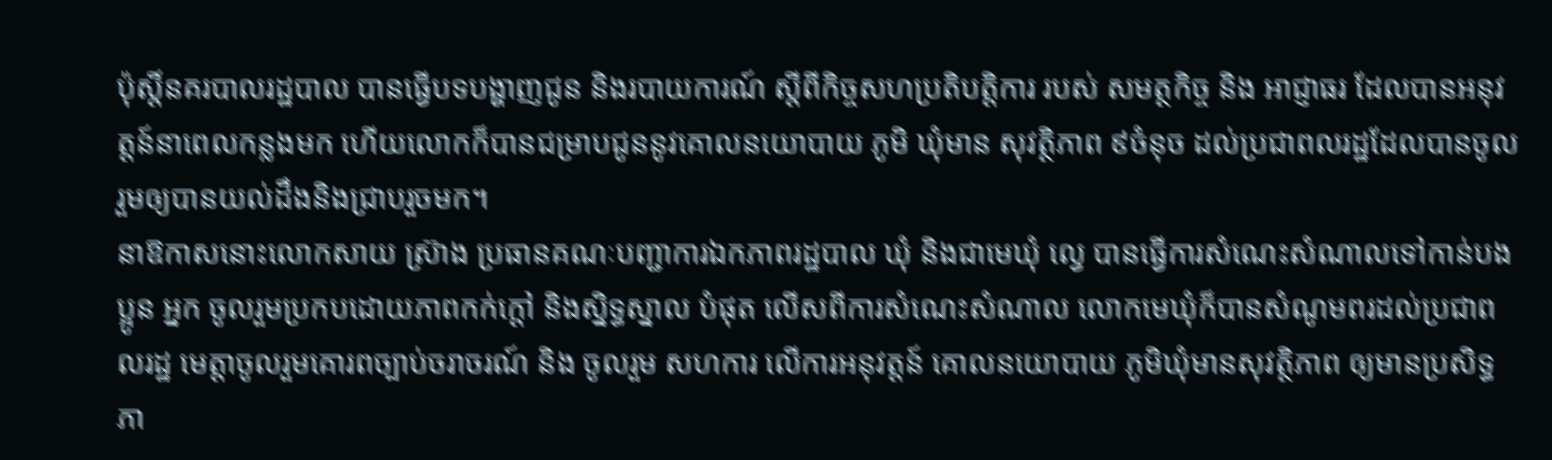ប៉ុស្តិ៍នគរបាលរដ្ឋបាល បានធ្វើបទបង្ហាញជូន និងរបាយការណ៍ ស្ដីពីកិច្ចសហប្រតិបត្តិការ របស់ សមត្ថកិច្ច និង អាជ្ញាធរ ដែលបានអនុវត្តន៍នាពេលកន្លងមក ហើយលោកក៏បានជម្រាបជូននូវគោលនយោបាយ ភូមិ ឃុំមាន សុវត្ថិភាព ៩ចំនុច ដល់ប្រជាពលរដ្ឋដែលបានចូលរួមឲ្យបានយល់ដឹងនិងជ្រាបរួចមក។
នាឱកាសនោះលោកសាយ ស្រ៊ាង ប្រធានគណៈបញ្ជាការឯកភាពរដ្ឋបាល ឃុំ និងជាមេឃុំ ល្វេ បានធ្វើការសំណេះសំណាលទៅកាន់បងប្អូន អ្នក ចូលរួមប្រកបដោយភាពកក់ក្ដៅ និងស្និទ្ធស្នាល បំផុត លើសពីការសំណេះសំណាល លោកមេឃុំក៏បានសំណូមពរដល់ប្រជាពលរដ្ឋ មេត្តាចូលរួមគោរពច្បាប់ចរាចរណ៍ និង ចូលរួម សហការ លើការអនុវត្តន៍ គោលនយោបាយ ភូមិឃុំមានសុវត្ថិភាព ឲ្យមានប្រសិទ្ធ ភា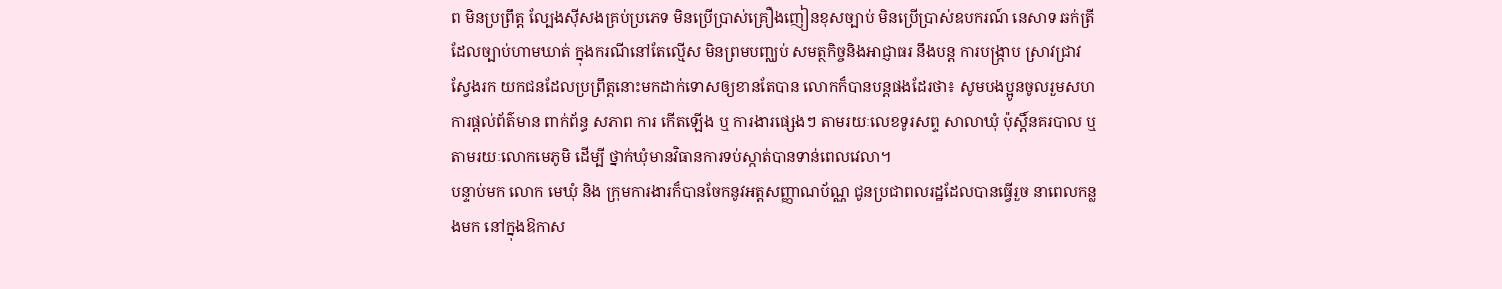ព មិនប្រព្រឹត្ត ល្បែងស៊ីសងគ្រប់ប្រភេទ មិនប្រើប្រាស់គ្រឿងញៀនខុសច្បាប់ មិនប្រើប្រាស់ឧបករណ៍ នេសាទ ឆក់ត្រី ដែលច្បាប់ហាមឃាត់ ក្នុងករណីនៅតែល្មើស មិនព្រមបញ្ឈប់ សមត្ថកិច្ចនិងអាជ្ញាធរ នឹងបន្ត ការបង្ក្រាប ស្រាវជ្រាវ ស្វែងរក យកជនដែលប្រព្រឹត្តនោះមកដាក់ទោសឲ្យខានតែបាន លោកក៏បានបន្តផងដែរថា៖ សូមបងប្អូនចូលរួមសហការផ្ដល់ព័ត៌មាន ពាក់ព័ន្ធ សភាព ការ កើតឡើង ឬ ការងារផ្សេងៗ តាមរយៈលេខទូរសព្ទ សាលាឃុំ ប៉ុស្តិ៍នគរបាល ឬតាមរយៈលោកមេភូមិ ដើម្បី ថ្នាក់ឃុំមានវិធានការទប់ស្កាត់បានទាន់ពេលវេលា។
បន្ទាប់មក លោក មេឃុំ និង ក្រុមការងារក៏បានចែកនូវអត្តសញ្ញាណប័ណ្ណ ជូនប្រជាពលរដ្ឋដែលបានធ្វើរួច នាពេលកន្លងមក នៅក្នុងឱកាស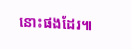នោះផងដែរ៕